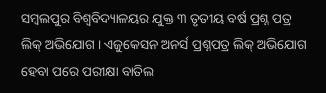ସମ୍ବଲପୁର ବିଶ୍ୱବିଦ୍ୟାଳୟର ଯୁକ୍ତ ୩ ତୃତୀୟ ବର୍ଷ ପ୍ରଶ୍ନ ପତ୍ର ଲିକ୍ ଅଭିଯୋଗ । ଏଜୁକେସନ ଅନର୍ସ ପ୍ରଶ୍ନପତ୍ର ଲିକ୍ ଅଭିଯୋଗ ହେବା ପରେ ପରୀକ୍ଷା ବାତିଲ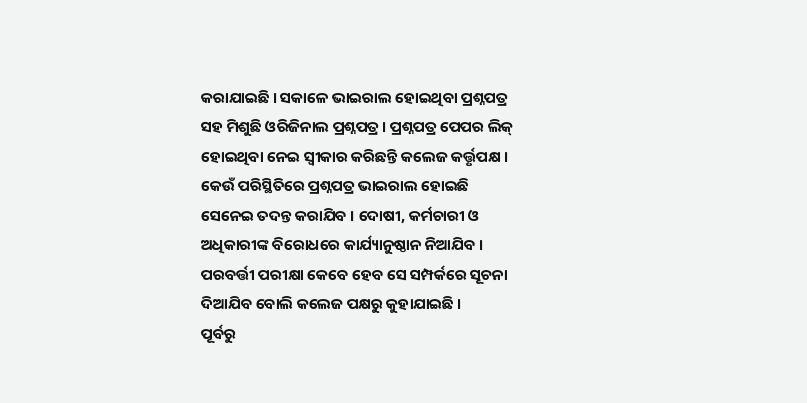କରାଯାଇଛି । ସକାଳେ ଭାଇରାଲ ହୋଇଥିବା ପ୍ରଶ୍ନପତ୍ର ସହ ମିଶୁଛି ଓରିଜିନାଲ ପ୍ରଶ୍ନପତ୍ର । ପ୍ରଶ୍ନପତ୍ର ପେପର ଲିକ୍ ହୋଇଥିବା ନେଇ ସ୍ୱୀକାର କରିଛନ୍ତି କଲେଜ କର୍ତ୍ତୃପକ୍ଷ । କେଉଁ ପରିସ୍ଥିତିରେ ପ୍ରଶ୍ନପତ୍ର ଭାଇରାଲ ହୋଇଛି ସେନେଇ ତଦନ୍ତ କରାଯିବ । ଦୋଷୀ, କର୍ମଚାରୀ ଓ ଅଧିକାରୀଙ୍କ ବିରୋଧରେ କାର୍ଯ୍ୟାନୁଷ୍ଠାନ ନିଆଯିବ । ପରବର୍ତ୍ତୀ ପରୀକ୍ଷା କେବେ ହେବ ସେ ସମ୍ପର୍କରେ ସୂଚନା ଦିଆଯିବ ବୋଲି କଲେଜ ପକ୍ଷରୁ କୁହାଯାଇଛି ।
ପୂର୍ବରୁ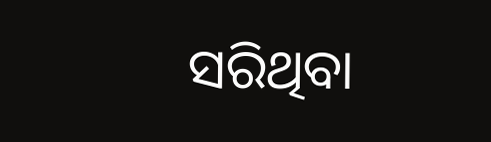ସରିଥିବା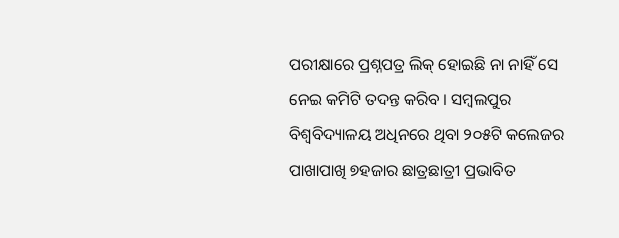ପରୀକ୍ଷାରେ ପ୍ରଶ୍ନପତ୍ର ଲିକ୍ ହୋଇଛି ନା ନାହିଁ ସେ ନେଇ କମିଟି ତଦନ୍ତ କରିବ । ସମ୍ବଲପୁର ବିଶ୍ବବିଦ୍ୟାଳୟ ଅଧିନରେ ଥିବା ୨୦୫ଟି କଲେଜର ପାଖାପାଖି ୭ହଜାର ଛାତ୍ରଛାତ୍ରୀ ପ୍ରଭାବିତ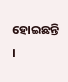ହୋଇଛନ୍ତି ।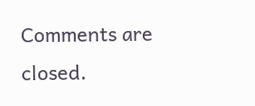Comments are closed.